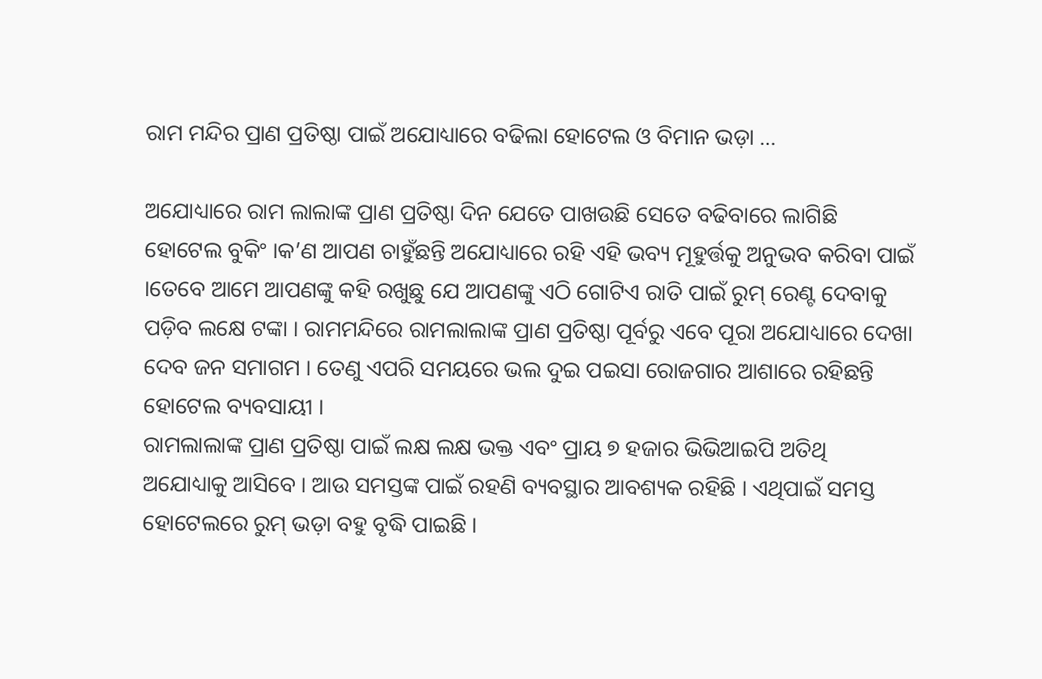ରାମ ମନ୍ଦିର ପ୍ରାଣ ପ୍ରତିଷ୍ଠା ପାଇଁ ଅଯୋଧ୍ୟାରେ ବଢିଲା ହୋଟେଲ ଓ ବିମାନ ଭଡ଼ା …

ଅଯୋଧ୍ୟାରେ ରାମ ଲାଲାଙ୍କ ପ୍ରାଣ ପ୍ରତିଷ୍ଠା ଦିନ ଯେତେ ପାଖଉଛି ସେତେ ବଢିବାରେ ଲାଗିଛି ହୋଟେଲ ବୁକିଂ ।କ’ଣ ଆପଣ ଚାହୁଁଛନ୍ତି ଅଯୋଧ୍ୟାରେ ରହି ଏହି ଭବ୍ୟ ମୂହୁର୍ତ୍ତକୁ ଅନୁଭବ କରିବା ପାଇଁ ।ତେବେ ଆମେ ଆପଣଙ୍କୁ କହି ରଖୁଛୁ ଯେ ଆପଣଙ୍କୁ ଏଠି ଗୋଟିଏ ରାତି ପାଇଁ ରୁମ୍ ରେଣ୍ଟ ଦେବାକୁ ପଡ଼ିବ ଲକ୍ଷେ ଟଙ୍କା । ରାମମନ୍ଦିରେ ରାମଲାଲାଙ୍କ ପ୍ରାଣ ପ୍ରତିଷ୍ଠା ପୂର୍ବରୁ ଏବେ ପୂରା ଅଯୋଧ୍ୟାରେ ଦେଖା ଦେବ ଜନ ସମାଗମ । ତେଣୁ ଏପରି ସମୟରେ ଭଲ ଦୁଇ ପଇସା ରୋଜଗାର ଆଶାରେ ରହିଛନ୍ତି ହୋଟେଲ ବ୍ୟବସାୟୀ ।
ରାମଲାଲାଙ୍କ ପ୍ରାଣ ପ୍ରତିଷ୍ଠା ପାଇଁ ଲକ୍ଷ ଲକ୍ଷ ଭକ୍ତ ଏବଂ ପ୍ରାୟ ୭ ହଜାର ଭିଭିଆଇପି ଅତିଥି ଅଯୋଧ୍ୟାକୁ ଆସିବେ । ଆଉ ସମସ୍ତଙ୍କ ପାଇଁ ରହଣି ବ୍ୟବସ୍ଥାର ଆବଶ୍ୟକ ରହିଛି । ଏଥିପାଇଁ ସମସ୍ତ ହୋଟେଲରେ ରୁମ୍ ଭଡ଼ା ବହୁ ବୃଦ୍ଧି ପାଇଛି ।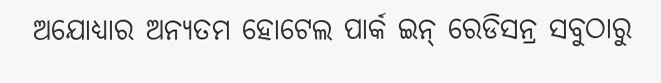ଅଯୋଧ୍ୟାର ଅନ୍ୟତମ ହୋଟେଲ ପାର୍କ ଇନ୍ ରେଡିସନ୍ର ସବୁଠାରୁ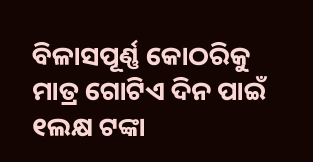ବିଳାସପୂର୍ଣ୍ଣ କୋଠରିକୁ ମାତ୍ର ଗୋଟିଏ ଦିନ ପାଇଁ ୧ଲକ୍ଷ ଟଙ୍କା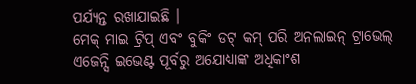ପର୍ଯ୍ୟନ୍ତ ରଖାଯାଇଛି ।
ମେକ୍ ମାଇ ଟ୍ରିପ୍ ଏବଂ ବୁକିଂ ଡଟ୍ କମ୍ ପରି ଅନଲାଇନ୍ ଟ୍ରାଭେଲ୍ ଏଜେନ୍ସି ଇଭେଣ୍ଟ ପୂର୍ବରୁ ଅଯୋଧ୍ୟାଙ୍କ ଅଧିକାଂଶ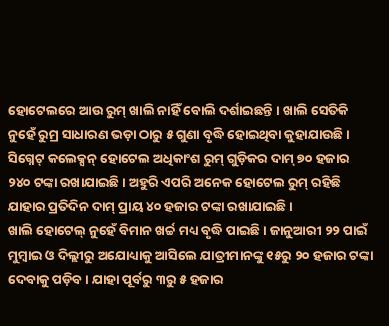ହୋଟେଲରେ ଆଉ ରୁମ୍ ଖାଲି ନାହିଁ ବୋଲି ଦର୍ଶାଇଛନ୍ତି । ଖାଲି ସେତିକି ନୁହେଁ ରୁମ୍ର ସାଧାରଣ ଭଡ଼ା ଠାରୁ ୫ ଗୁଣା ବୃଦ୍ଧି ହୋଇଥିବା କୁହାଯାଉଛି । ସିଗ୍ନେଟ୍ କଲେକ୍ସନ୍ ହୋଟେଲ ଅଧିକାଂଶ ରୁମ୍ ଗୁଡ଼ିକର ଦାମ୍ ୭୦ ହଜାର ୨୪୦ ଟଙ୍କା ରଖାଯାଇଛି । ଅହୁରି ଏପରି ଅନେକ ହୋଟେଲ ରୁମ୍ ରହିଛି ଯାହାର ପ୍ରତିଦିନ ଦାମ୍ ପ୍ରାୟ ୪୦ ହଜାର ଟଙ୍କା ରଖାଯାଇଛି ।
ଖାଲି ହୋଟେଲ୍ ନୁହେଁ ବିମାନ ଖର୍ଚ୍ଚ ମଧ୍ୟ ବୃଦ୍ଧି ପାଇଛି । ଜାନୁଆରୀ ୨୨ ପାଇଁ ମୁମ୍ବାଇ ଓ ଦିଲ୍ଲୀରୁ ଅଯୋଧ୍ୟାକୁ ଆସିଲେ ଯାତ୍ରୀମାନଙ୍କୁ ୧୫ରୁ ୨୦ ହଜାର ଟଙ୍କା ଦେବାକୁ ପଡ଼ିବ । ଯାହା ପୂର୍ବରୁ ୩ରୁ ୫ ହଜାର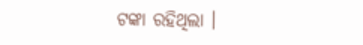ଟଙ୍କା ରହିଥିଲା ।